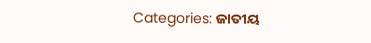Categories: ଜାତୀୟ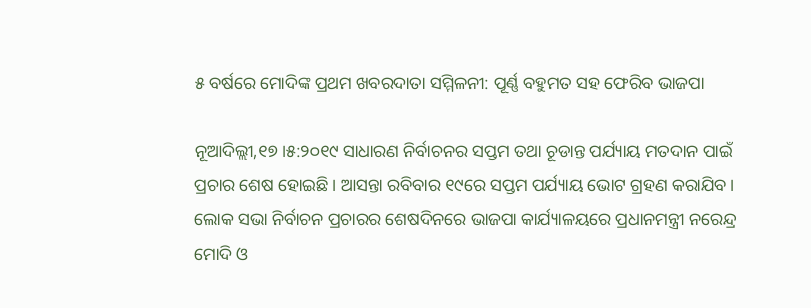୫ ବର୍ଷରେ ମୋଦିଙ୍କ ପ୍ରଥମ ଖବରଦାତା ସମ୍ମିଳନୀ: ପୂର୍ଣ୍ଣ ବହୁମତ ସହ ଫେରିବ ଭାଜପା

ନୂଆଦିଲ୍ଲୀ,୧୭।୫:୨୦୧୯ ସାଧାରଣ ନିର୍ବାଚନର ସପ୍ତମ ତଥା ଚୂଡାନ୍ତ ପର୍ଯ୍ୟାୟ ମତଦାନ ପାଇଁ ପ୍ରଚାର ଶେଷ ହୋଇଛି। ଆସନ୍ତା ରବିବାର ୧୯ରେ ସପ୍ତମ ପର୍ଯ୍ୟାୟ ଭୋଟ ଗ୍ରହଣ କରାଯିବ। ଲୋକ ସଭା ନିର୍ବାଚନ ପ୍ରଚାରର ଶେଷଦିନରେ ଭାଜପା କାର୍ଯ୍ୟାଳୟରେ ପ୍ରଧାନମନ୍ତ୍ରୀ ନରେନ୍ଦ୍ର ମୋଦି ଓ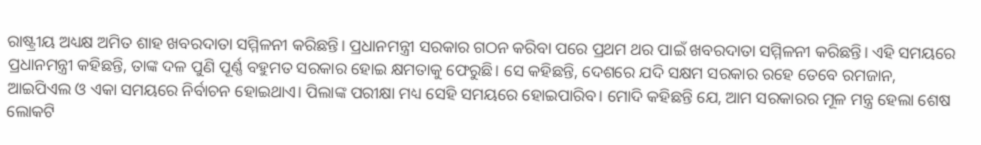ରାଷ୍ଟ୍ରୀୟ ଅଧ୍ୟକ୍ଷ ଅମିତ ଶାହ ଖବରଦାତା ସମ୍ମିଳନୀ କରିଛନ୍ତି। ପ୍ରଧାନମନ୍ତ୍ରୀ ସରକାର ଗଠନ କରିବା ପରେ ପ୍ରଥମ ଥର ପାଇଁ ଖବରଦାତା ସମ୍ମିଳନୀ କରିଛନ୍ତି। ଏହି ସମୟରେ ପ୍ରଧାନମନ୍ତ୍ରୀ କହିଛନ୍ତି, ତାଙ୍କ ଦଳ ପୁଣି ପୂର୍ଣ୍ଣ ବହୁମତ ସରକାର ହୋଇ କ୍ଷମତାକୁ ଫେରୁଛି। ସେ କହିଛନ୍ତି, ଦେଶରେ ଯଦି ସକ୍ଷମ ସରକାର ରହେ ତେବେ ରମଜାନ, ଆଇପିଏଲ ଓ ଏକା ସମୟରେ ନିର୍ବାଚନ ହୋଇଥାଏ। ପିଲାଙ୍କ ପରୀକ୍ଷା ମଧ୍ୟ ସେହି ସମୟରେ ହୋଇପାରିବ। ମୋଦି କହିଛନ୍ତି ଯେ, ଆମ ସରକାରର ମୂଳ ମନ୍ତ୍ର ହେଲା ଶେଷ ଲୋକଟି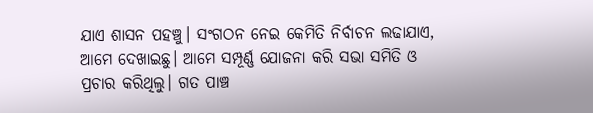ଯାଏ ଶାସନ ପହଞ୍ଚୁ। ସଂଗଠନ ନେଇ କେମିତି ନିର୍ବାଚନ ଲଢାଯାଏ, ଆମେ ଦେଖାଇଛୁ। ଆମେ ସମ୍ପୂର୍ଣ୍ଣ ଯୋଜନା କରି ସଭା ସମିତି ଓ ପ୍ରଚାର କରିଥିଲୁ। ଗତ ପାଞ୍ଚ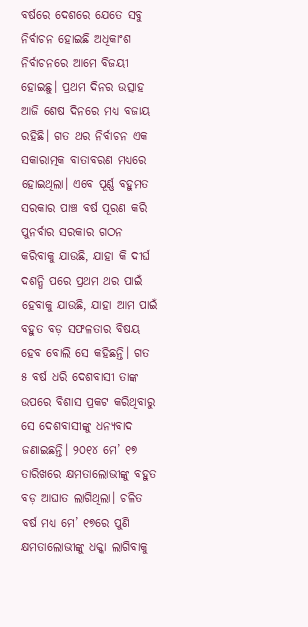ବର୍ଷରେ ଦେଶରେ ଯେତେ ସବୁ ନିର୍ବାଚନ ହୋଇଛି ଅଧିକାଂଶ ନିର୍ବାଚନରେ ଆମେ ବିଜୟୀ ହୋଇଛୁ। ପ୍ରଥମ ଦିନର ଉତ୍ସାହ ଆଜି ଶେଷ ଦିନରେ ମଧ୍ୟ ବଜାୟ ରହିଛି। ଗତ ଥର ନିର୍ବାଚନ ଏକ ସକାରାତ୍ମକ ବାତାବରଣ ମଧ୍ୟରେ ହୋଇଥିଲା। ଏବେ ପୂର୍ଣ୍ଣ ବହୁମତ ସରକାର ପାଞ୍ଚ ବର୍ଷ ପୂରଣ କରି ପୁନର୍ବାର ସରକାର ଗଠନ କରିବାକୁ ଯାଉଛି, ଯାହା କି ଦୀର୍ଘ ଦଶନ୍ଧି ପରେ ପ୍ରଥମ ଥର ପାଇଁ ହେବାକୁ ଯାଉଛି, ଯାହା ଆମ ପାଇଁ ବହୁତ ବଡ଼ ସଫଳତାର ବିଷୟ ହେବ ବୋଲି ସେ କହିଛନ୍ତି। ଗତ ୫ ବର୍ଷ ଧରି ଦେଶବାସୀ ତାଙ୍କ ଉପରେ ବିଶାସ ପ୍ରକଟ କରିଥିବାରୁ ସେ ଦେଶବାସୀଙ୍କୁ ଧନ୍ୟବାଦ ଜଣାଇଛନ୍ତି। ୨୦୧୪ ମେ’ ୧୭ ତାରିଖରେ କ୍ଷମତାଲୋଭୀଙ୍କୁ ବହୁତ ବଡ଼ ଆଘାତ ଲାଗିଥିଲା। ଚଳିତ ବର୍ଷ ମଧ୍ୟ ମେ’ ୧୭ରେ ପୁଣି କ୍ଷମତାଲୋଭୀଙ୍କୁ ଧକ୍କା ଲାଗିବାକୁ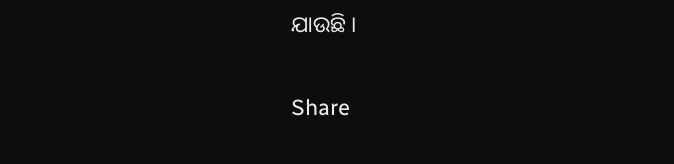ଯାଉଛି ।

Share